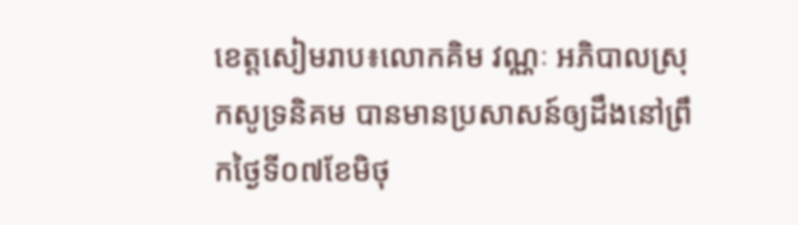ខេត្តសៀមរាប៖លោកគិម វណ្ណៈ អភិបាលស្រុកសូទ្រនិគម បានមានប្រសាសន៍ឲ្យដឹងនៅព្រឹកថ្ងៃទី០៧ខែមិថុ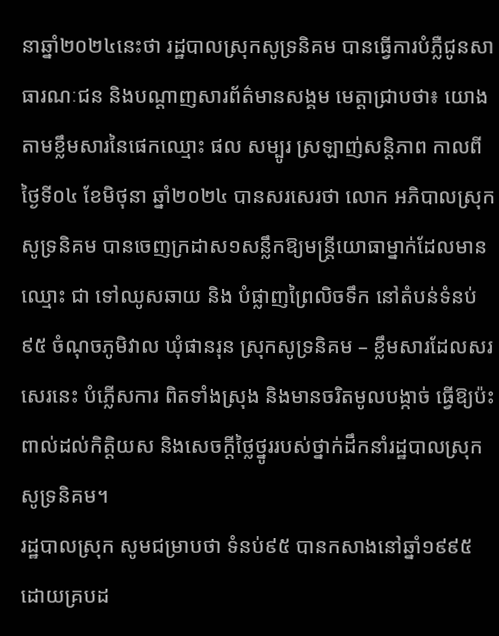នាឆ្នាំ២០២៤នេះថា រដ្ឋបាលស្រុកសូទ្រនិគម បានធ្វើការបំភ្លឺជូនសាធារណៈជន និងបណ្តាញសារព័ត៌មានសង្គម មេត្តាជ្រាបថា៖ យោងតាមខ្លឹមសារនៃផេកឈ្មោះ ផល សម្បូរ ស្រឡាញ់សន្តិភាព កាលពីថ្ងៃទី០៤ ខែមិថុនា ឆ្នាំ២០២៤ បានសរសេរថា លោក អភិបាលស្រុកសូទ្រនិគម បានចេញក្រដាស១សន្លឹកឱ្យមន្ត្រីយោធាម្នាក់ដែលមានឈ្មោះ ជា ទៅឈូសឆាយ និង បំផ្លាញព្រៃលិចទឹក នៅតំបន់ទំនប់៩៥ ចំណុចភូមិវាល ឃុំផានរុន ស្រុកសូទ្រនិគម – ខ្លឹមសារដែលសរសេរនេះ បំភ្លើសការ ពិតទាំងស្រុង និងមានចរិតមូលបង្កាច់ ធ្វើឱ្យប៉ះពាល់ដល់កិត្តិយស និងសេចក្តីថ្លៃថ្នូររបស់ថ្នាក់ដឹកនាំរដ្ឋបាលស្រុកសូទ្រនិគម។
រដ្ឋបាលស្រុក សូមជម្រាបថា ទំនប់៩៥ បានកសាងនៅឆ្នាំ១៩៩៥ ដោយគ្របដ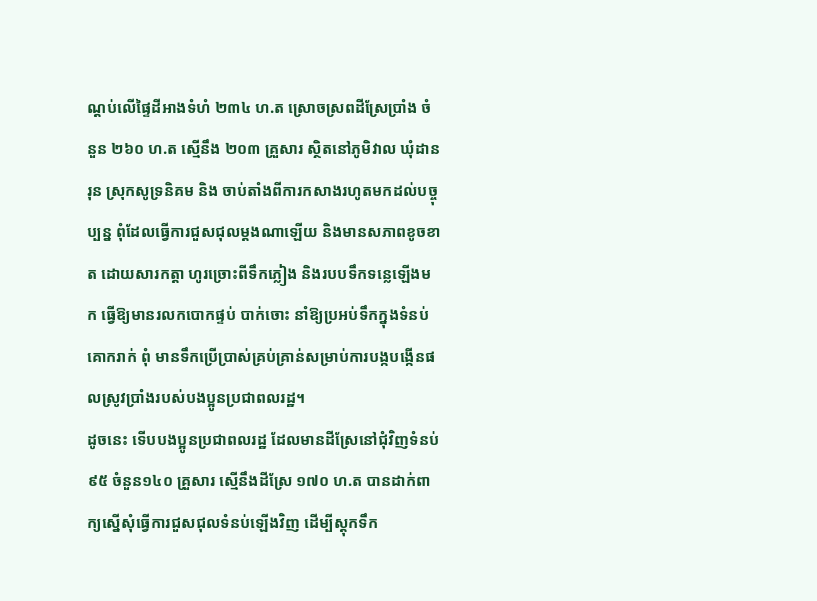ណ្តប់លើផ្ទៃដីអាងទំហំ ២៣៤ ហ.ត ស្រោចស្រពដីស្រែប្រាំង ចំនួន ២៦០ ហ.ត ស្មើនឹង ២០៣ គ្រួសារ ស្ថិតនៅភូមិវាល ឃុំដានរុន ស្រុកសូទ្រនិគម និង ចាប់តាំងពីការកសាងរហូតមកដល់បច្ចុប្បន្ន ពុំដែលធ្វើការជួសជុលម្តងណាឡើយ និងមានសភាពខូចខាត ដោយសារកត្តា ហូរច្រោះពីទឹកភ្លៀង និងរបបទឹកទន្លេឡើងមក ធ្វើឱ្យមានរលកបោកផ្ទប់ បាក់ចោះ នាំឱ្យប្រអប់ទឹកក្នុងទំនប់គោករាក់ ពុំ មានទឹកប្រើប្រាស់គ្រប់គ្រាន់សម្រាប់ការបង្កបង្កើនផលស្រូវប្រាំងរបស់បងប្អូនប្រជាពលរដ្ឋ។
ដូចនេះ ទើបបងប្អូនប្រជាពលរដ្ឋ ដែលមានដីស្រែនៅជុំវិញទំនប់៩៥ ចំនួន១៤០ គ្រួសារ ស្មើនឹងដីស្រែ ១៧០ ហ.ត បានដាក់ពាក្យស្នើសុំធ្វើការជួសជុលទំនប់ឡើងវិញ ដើម្បីស្តុកទឹក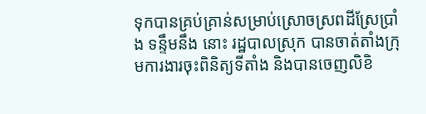ទុកបានគ្រប់គ្រាន់សម្រាប់ស្រោចស្រពដីស្រែប្រាំង ទន្ទឹមនឹង នោះ រដ្ឋបាលស្រុក បានចាត់តាំងក្រុមការងារចុះពិនិត្យទីតាំង និងបានចេញលិខិ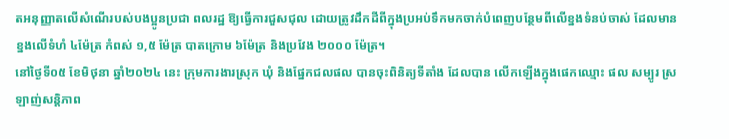តអនុញ្ញាតលើសំណើរបស់បងប្អូនប្រជា ពលរដ្ឋ ឱ្យធ្វើការជួសជុល ដោយត្រូវដឹកដីពីក្នុងប្រអប់ទឹកមកចាក់បំពេញបន្ថែមពីលើខ្នងទំនប់ចាស់ ដែលមានខ្នងលើទំហំ ៤ម៉ែត្រ កំពស់ ១,៥ ម៉ែត្រ បាតក្រោម ៦ម៉ែត្រ និងប្រវែង ២០០០ ម៉ែត្រ។
នៅថ្ងៃទី០៥ ខែមិថុនា ឆ្នាំ២០២៤ នេះ ក្រុមការងារស្រុក ឃុំ និងផ្នែកជលផល បានចុះពិនិត្យទីតាំង ដែលបាន លើកឡើងក្នុងផេកឈ្មោះ ផល សម្បូរ ស្រឡាញ់សន្តិភាព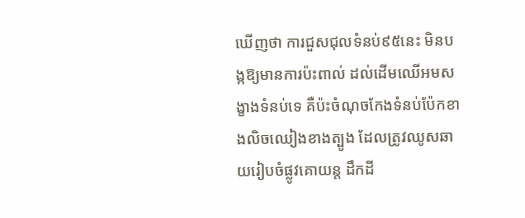ឃើញថា ការជួសជុលទំនប់៩៥នេះ មិនបង្កឱ្យមានការប៉ះពាល់ ដល់ដើមឈើអមសង្ខាងទំនប់ទេ គឺប៉ះចំណុចកែងទំនប់ប៉ែកខាងលិចឈៀងខាងត្បូង ដែលត្រូវឈូសឆាយរៀបចំផ្លូវគោយន្ត ដឹកដី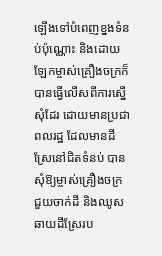ឡើងទៅបំពេញខ្នងទំនប់ប៉ុណ្ណោះ និងដោយឡែកម្ចាស់គ្រឿងចក្រក៏បានធ្វើលើសពីការស្នើសុំដែរ ដោយមានប្រជាពលរដ្ឋ ដែលមានដីស្រែនៅជិតទំនប់ បានសុំឱ្យម្ចាស់គ្រឿងចក្រ ជួយចាក់ដី និងឈូសឆាយដីស្រែរប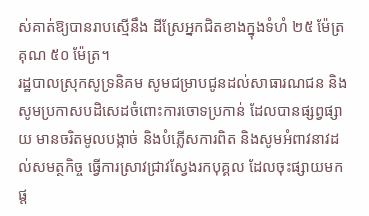ស់គាត់ឱ្យបានរាបស្មើនឹង ដីស្រែអ្នកជិតខាងក្នុងទំហំ ២៥ ម៉ែត្រ គុណ ៥០ ម៉ែត្រ។
រដ្ឋបាលស្រុកសូទ្រនិគម សូមជម្រាបជូនដល់សាធារណជន និងសូមប្រកាសបដិសេដចំពោះការចោទប្រកាន់ ដែលបានផ្សព្វផ្សាយ មានចរិតមូលបង្កាច់ និងបំភ្លើសការពិត និងសូមអំពាវនាវដល់សមត្ថកិច្ច ធ្វើការស្រាវជ្រាវស្វែងរកបុគ្គល ដែលចុះផ្សាយមកផ្ត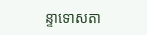ន្ទាទោសតា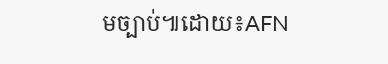មច្បាប់៕ដោយ៖AFN